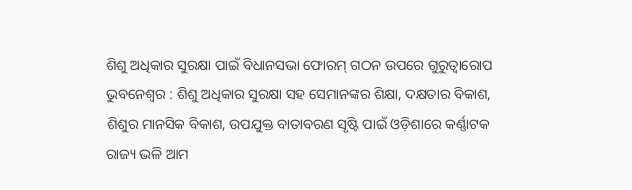ଶିଶୁ ଅଧିକାର ସୁରକ୍ଷା ପାଇଁ ବିଧାନସଭା ଫୋରମ୍ ଗଠନ ଉପରେ ଗୁରୁତ୍ୱାରୋପ
ଭୁବନେଶ୍ୱର : ଶିଶୁ ଅଧିକାର ସୁରକ୍ଷା ସହ ସେମାନଙ୍କର ଶିକ୍ଷା, ଦକ୍ଷତାର ବିକାଶ, ଶିଶୁର ମାନସିକ ବିକାଶ, ଉପଯୁକ୍ତ ବାତାବରଣ ସୃଷ୍ଟି ପାଇଁ ଓଡ଼ିଶାରେ କର୍ଣ୍ଣାଟକ ରାଜ୍ୟ ଭଳି ଆମ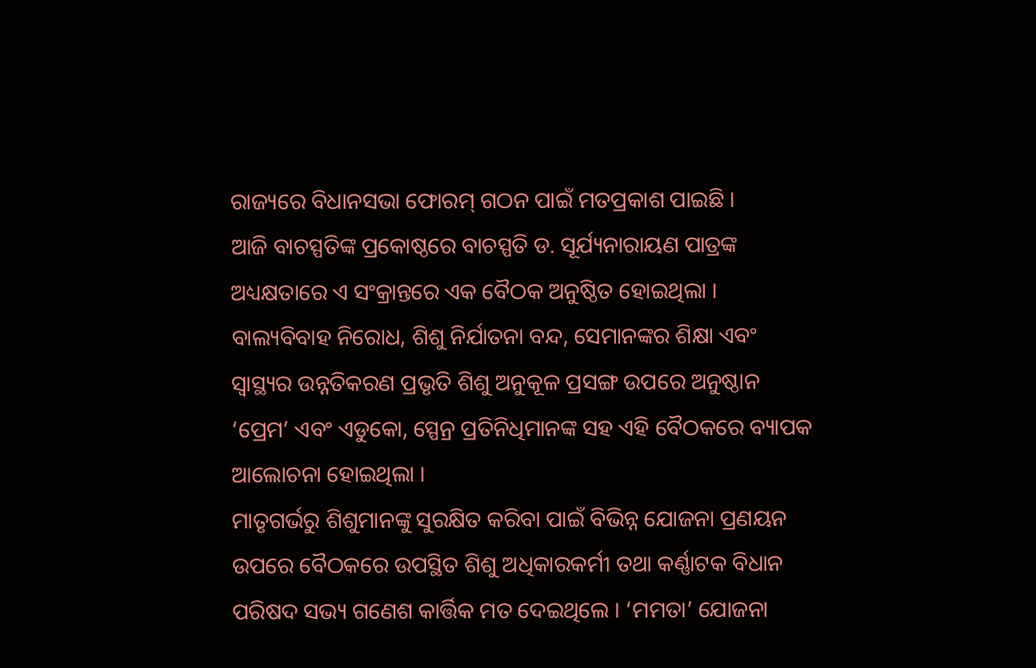ରାଜ୍ୟରେ ବିଧାନସଭା ଫୋରମ୍ ଗଠନ ପାଇଁ ମତପ୍ରକାଶ ପାଇଛି ।
ଆଜି ବାଚସ୍ପତିଙ୍କ ପ୍ରକୋଷ୍ଠରେ ବାଚସ୍ପତି ଡ. ସୂର୍ଯ୍ୟନାରାୟଣ ପାତ୍ରଙ୍କ ଅଧ୍ୟକ୍ଷତାରେ ଏ ସଂକ୍ରାନ୍ତରେ ଏକ ବୈଠକ ଅନୁଷ୍ଠିତ ହୋଇଥିଲା । ବାଲ୍ୟବିବାହ ନିରୋଧ, ଶିଶୁ ନିର୍ଯାତନା ବନ୍ଦ, ସେମାନଙ୍କର ଶିକ୍ଷା ଏବଂ ସ୍ୱାସ୍ଥ୍ୟର ଉନ୍ନତିକରଣ ପ୍ରଭୃତି ଶିଶୁ ଅନୁକୂଳ ପ୍ରସଙ୍ଗ ଉପରେ ଅନୁଷ୍ଠାନ ‘ପ୍ରେମ’ ଏବଂ ଏଡୁକୋ, ସ୍ପେନ୍ର ପ୍ରତିନିଧିମାନଙ୍କ ସହ ଏହି ବୈଠକରେ ବ୍ୟାପକ ଆଲୋଚନା ହୋଇଥିଲା ।
ମାତୃଗର୍ଭରୁ ଶିଶୁମାନଙ୍କୁ ସୁରକ୍ଷିତ କରିବା ପାଇଁ ବିଭିନ୍ନ ଯୋଜନା ପ୍ରଣୟନ ଉପରେ ବୈଠକରେ ଉପସ୍ଥିତ ଶିଶୁ ଅଧିକାରକର୍ମୀ ତଥା କର୍ଣ୍ଣାଟକ ବିଧାନ ପରିଷଦ ସଭ୍ୟ ଗଣେଶ କାର୍ତ୍ତିକ ମତ ଦେଇଥିଲେ । ‘ମମତା’ ଯୋଜନା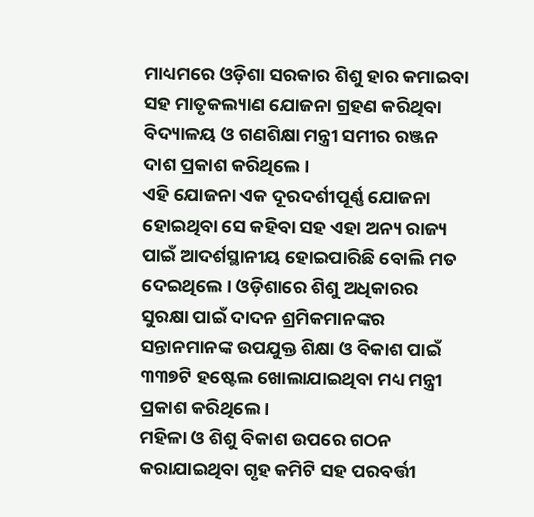ମାଧ୍ୟମରେ ଓଡ଼ିଶା ସରକାର ଶିଶୁ ହାର କମାଇବା ସହ ମାତୃକଲ୍ୟାଣ ଯୋଜନା ଗ୍ରହଣ କରିଥିବା ବିଦ୍ୟାଳୟ ଓ ଗଣଶିକ୍ଷା ମନ୍ତ୍ରୀ ସମୀର ରଞ୍ଜନ ଦାଶ ପ୍ରକାଶ କରିଥିଲେ ।
ଏହି ଯୋଜନା ଏକ ଦୂରଦର୍ଶୀପୂର୍ଣ୍ଣ ଯୋଜନା ହୋଇଥିବା ସେ କହିବା ସହ ଏହା ଅନ୍ୟ ରାଜ୍ୟ ପାଇଁ ଆଦର୍ଶସ୍ଥାନୀୟ ହୋଇପାରିଛି ବୋଲି ମତ ଦେଇଥିଲେ । ଓଡ଼ିଶାରେ ଶିଶୁ ଅଧିକାରର ସୁରକ୍ଷା ପାଇଁ ଦାଦନ ଶ୍ରମିକମାନଙ୍କର ସନ୍ତାନମାନଙ୍କ ଉପଯୁକ୍ତ ଶିକ୍ଷା ଓ ବିକାଶ ପାଇଁ ୩୩୭ଟି ହଷ୍ଟେଲ ଖୋଲାଯାଇଥିବା ମଧ୍ୟ ମନ୍ତ୍ରୀ ପ୍ରକାଶ କରିଥିଲେ ।
ମହିଳା ଓ ଶିଶୁ ବିକାଶ ଉପରେ ଗଠନ କରାଯାଇଥିବା ଗୃହ କମିଟି ସହ ପରବର୍ତ୍ତୀ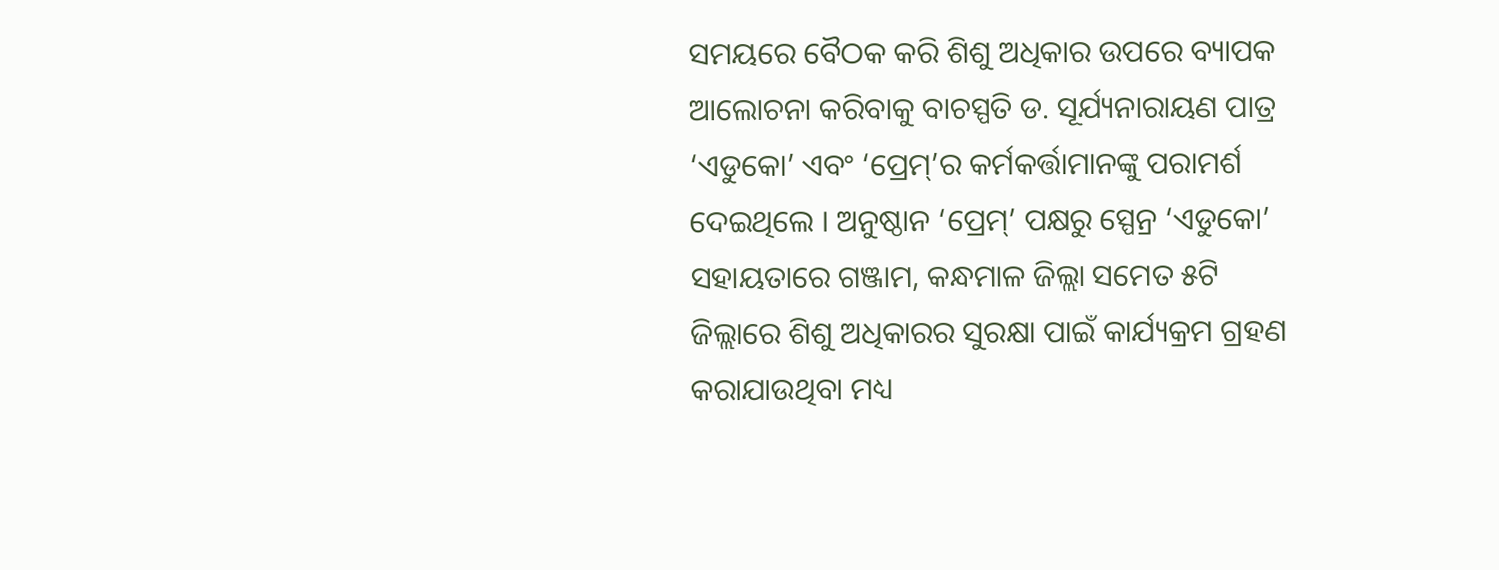ସମୟରେ ବୈଠକ କରି ଶିଶୁ ଅଧିକାର ଉପରେ ବ୍ୟାପକ ଆଲୋଚନା କରିବାକୁ ବାଚସ୍ପତି ଡ. ସୂର୍ଯ୍ୟନାରାୟଣ ପାତ୍ର ‘ଏଡୁକୋ’ ଏବଂ ‘ପ୍ରେମ୍’ର କର୍ମକର୍ତ୍ତାମାନଙ୍କୁ ପରାମର୍ଶ ଦେଇଥିଲେ । ଅନୁଷ୍ଠାନ ‘ପ୍ରେମ୍’ ପକ୍ଷରୁ ସ୍ପେନ୍ର ‘ଏଡୁକୋ’ ସହାୟତାରେ ଗଞ୍ଜାମ, କନ୍ଧମାଳ ଜିଲ୍ଲା ସମେତ ୫ଟି ଜିଲ୍ଲାରେ ଶିଶୁ ଅଧିକାରର ସୁରକ୍ଷା ପାଇଁ କାର୍ଯ୍ୟକ୍ରମ ଗ୍ରହଣ କରାଯାଉଥିବା ମଧ୍ୟ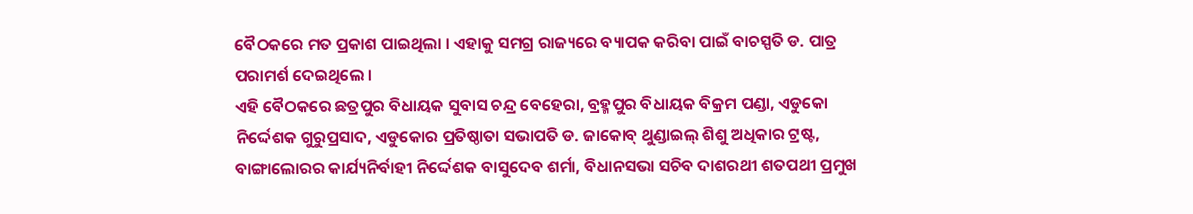ବୈଠକରେ ମତ ପ୍ରକାଶ ପାଇଥିଲା । ଏହାକୁ ସମଗ୍ର ରାଜ୍ୟରେ ବ୍ୟାପକ କରିବା ପାଇଁ ବାଚସ୍ପତି ଡ. ପାତ୍ର ପରାମର୍ଶ ଦେଇଥିଲେ ।
ଏହି ବୈଠକରେ ଛତ୍ରପୁର ବିଧାୟକ ସୁବାସ ଚନ୍ଦ୍ର ବେହେରା, ବ୍ରହ୍ମପୁର ବିଧାୟକ ବିକ୍ରମ ପଣ୍ଡା, ଏଡୁକୋ ନିର୍ଦ୍ଦେଶକ ଗୁରୁପ୍ରସାଦ, ଏଡୁକୋର ପ୍ରତିଷ୍ଠାତା ସଭାପତି ଡ. ଜାକୋବ୍ ଥୁଣ୍ଡାଇଲ୍ ଶିଶୁ ଅଧିକାର ଟ୍ରଷ୍ଟ, ବାଙ୍ଗାଲୋରର କାର୍ଯ୍ୟନିର୍ବାହୀ ନିର୍ଦ୍ଦେଶକ ବାସୁଦେବ ଶର୍ମା, ବିଧାନସଭା ସଚିବ ଦାଶରଥୀ ଶତପଥୀ ପ୍ରମୁଖ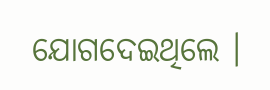ଯୋଗଦେଇଥିଲେ ।